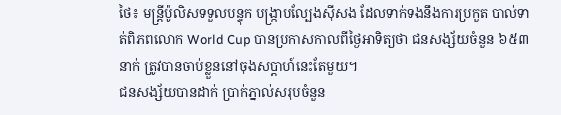ថៃ៖ មន្ត្រីប៉ូលិសទទួលបន្ទុក បង្ក្រាបល្បែងស៊ីសង ដែលទាក់ទងនឹងការប្រកួត បាល់ទាត់ពិភពលោក World Cup បានប្រកាសកាលពីថ្ងៃអាទិត្យថា ជនសង្ស័យចំនួន ៦៥៣នាក់ ត្រូវបានចាប់ខ្លួននៅចុងសប្តាហ៍នេះតែមួយ។
ជនសង្ស័យបានដាក់ ប្រាក់ភ្នាល់សរុបចំនួន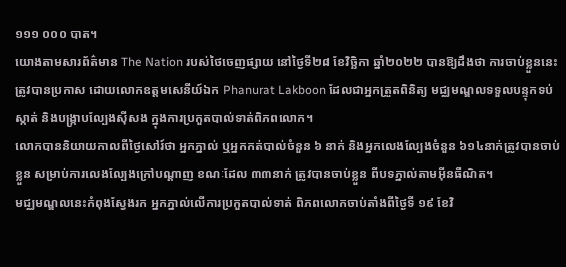១១១ ០០០ បាត។
យោងតាមសារព័ត៌មាន The Nation របស់ថៃចេញផ្សាយ នៅថ្ងៃទី២៨ ខែវិច្ឆិកា ឆ្នាំ២០២២ បានឱ្យដឹងថា ការចាប់ខ្លួននេះត្រូវបានប្រកាស ដោយលោកឧត្តមសេនីយ៍ឯក Phanurat Lakboon ដែលជាអ្នកត្រួតពិនិត្យ មជ្ឈមណ្ឌលទទួលបន្ទុកទប់ស្កាត់ និងបង្ក្រាបល្បែងស៊ីសង ក្នុងការប្រកួតបាល់ទាត់ពិភពលោក។
លោកបាននិយាយកាលពីថ្ងៃសៅរ៍ថា អ្នកភ្នាល់ ឬអ្នកកត់បាល់ចំនួន ៦ នាក់ និងអ្នកលេងល្បែងចំនួន ៦១៤នាក់ត្រូវបានចាប់ខ្លួន សម្រាប់ការលេងល្បែងក្រៅបណ្តាញ ខណៈដែល ៣៣នាក់ ត្រូវបានចាប់ខ្លួន ពីបទភ្នាល់តាមអ៊ីនធឺណិត។
មជ្ឈមណ្ឌលនេះកំពុងស្វែងរក អ្នកភ្នាល់លើការប្រកួតបាល់ទាត់ ពិភពលោកចាប់តាំងពីថ្ងៃទី ១៩ ខែវិ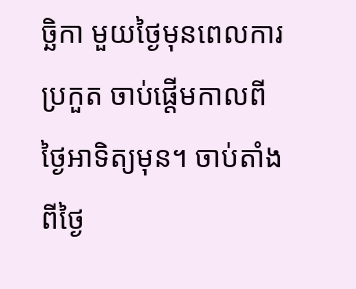ច្ឆិកា មួយថ្ងៃមុនពេលការប្រកួត ចាប់ផ្តើមកាលពីថ្ងៃអាទិត្យមុន។ ចាប់តាំងពីថ្ងៃ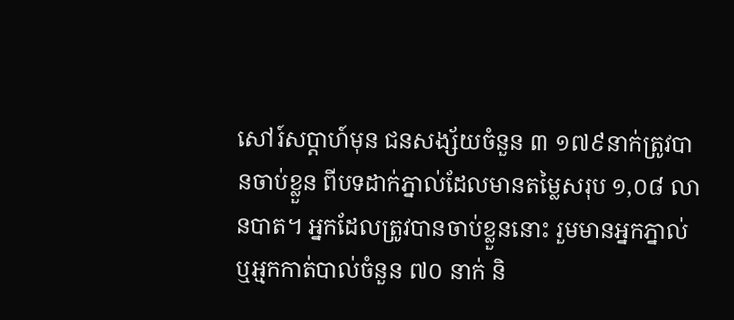សៅរ៍សប្តាហ៍មុន ជនសង្ស័យចំនួន ៣ ១៧៩នាក់ត្រូវបានចាប់ខ្លួន ពីបទដាក់ភ្នាល់ដែលមានតម្លៃសរុប ១,០៨ លានបាត។ អ្នកដែលត្រូវបានចាប់ខ្លួននោះ រួមមានអ្នកភ្នាល់ ឬអ្មកកាត់បាល់ចំនួន ៧០ នាក់ និ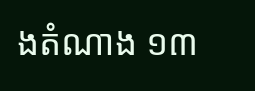ងតំណាង ១៣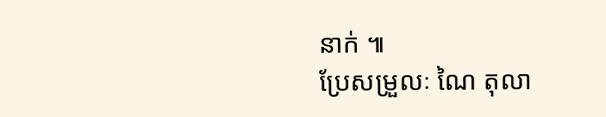នាក់ ៕
ប្រែសម្រួលៈ ណៃ តុលា